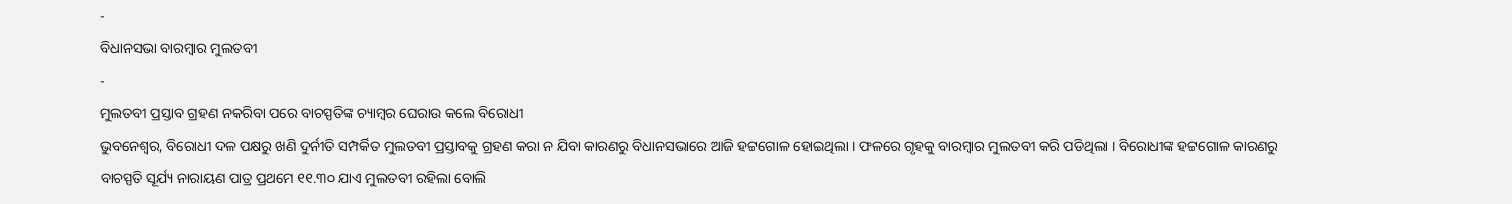-
ବିଧାନସଭା ବାରମ୍ବାର ମୁଲତବୀ
-
ମୁଲତବୀ ପ୍ରସ୍ତାବ ଗ୍ରହଣ ନକରିବା ପରେ ବାଚସ୍ପତିଙ୍କ ଚ୍ୟାମ୍ବର ଘେରାଉ କଲେ ବିରୋଧୀ
ଭୁବନେଶ୍ୱର, ବିରୋଧୀ ଦଳ ପକ୍ଷରୁ ଖଣି ଦୁର୍ନୀତି ସମ୍ପର୍କିତ ମୁଲତବୀ ପ୍ରସ୍ତାବକୁ ଗ୍ରହଣ କରା ନ ଯିବା କାରଣରୁ ବିଧାନସଭାରେ ଆଜି ହଟ୍ଟଗୋଳ ହୋଇଥିଲା । ଫଳରେ ଗୃହକୁ ବାରମ୍ବାର ମୁଲତବୀ କରି ପଡିଥିଲା । ବିରୋଧୀଙ୍କ ହଟ୍ଟଗୋଳ କାରଣରୁ ବାଚସ୍ପତି ସୂର୍ଯ୍ୟ ନାରାୟଣ ପାତ୍ର ପ୍ରଥମେ ୧୧.୩୦ ଯାଏ ମୁଲତବୀ ରହିଲା ବୋଲି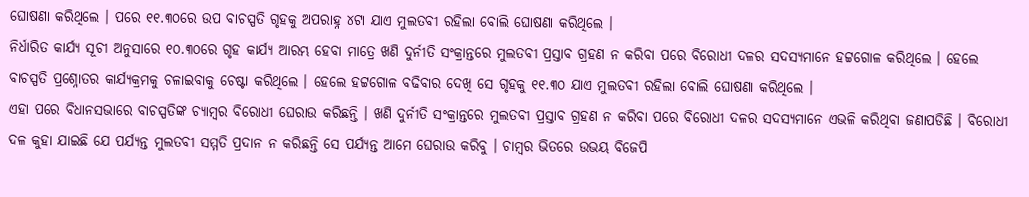ଘୋଷଣା କରିଥିଲେ । ପରେ ୧୧.୩୦ରେ ଉପ ବାଚସ୍ପତି ଗୃହକୁ ଅପରାହ୍ନ ୪ଟା ଯାଏ ମୁଲତବୀ ରହିଲା ବୋଲି ଘୋଷଣା କରିଥିଲେ ।
ନିର୍ଧାରିତ କାର୍ଯ୍ୟ ସୂଚୀ ଅନୁସାରେ ୧୦.୩୦ରେ ଗୃହ କାର୍ଯ୍ୟ ଆରମ୍ଭ ହେବା ମାତ୍ରେ ଖଣି ଦୁର୍ନୀତି ସଂକ୍ରାନ୍ତରେ ମୁଲତବୀ ପ୍ରସ୍ତାବ ଗ୍ରହଣ ନ କରିବା ପରେ ବିରୋଧୀ ଦଳର ସଦସ୍ୟମାନେ ହଟ୍ଟଗୋଳ କରିଥିଲେ । ହେଲେ ବାଚସ୍ପତି ପ୍ରଶ୍ନୋତର କାର୍ଯ୍ୟକ୍ରମକୁ ଚଳାଇବାକୁ ଚେଷ୍ଟା କରିଥିଲେ । ହେଲେ ହଟ୍ଟଗୋଳ ବଢିବାର ଦେଖି ସେ ଗୃହକୁ ୧୧.୩୦ ଯାଏ ମୁଲତବୀ ରହିଲା ବୋଲି ଘୋଷଣା କରିଥିଲେ ।
ଏହା ପରେ ବିଧାନସଭାରେ ବାଚସ୍ପତିଙ୍କ ଚ୍ୟାମ୍ବର ବିରୋଧୀ ଘେରାଉ କରିଛନ୍ତି । ଖଣି ଦୁର୍ନୀତି ସଂକ୍ରାନ୍ତରେ ମୁଲତବୀ ପ୍ରସ୍ତାବ ଗ୍ରହଣ ନ କରିବା ପରେ ବିରୋଧୀ ଦଳର ସଦସ୍ୟମାନେ ଏଭଳି କରିଥିବା ଜଣାପଡିଛି । ବିରୋଧୀ ଦଳ କୁହା ଯାଇଛି ଯେ ପର୍ଯ୍ୟନ୍ତ ମୁଲତବୀ ସମ୍ମତି ପ୍ରଦାନ ନ କରିଛନ୍ତି ସେ ପର୍ଯ୍ୟନ୍ତ ଆମେ ଘେରାଉ କରିବୁ । ଚାମ୍ବର ଭିତରେ ଉଭୟ ବିଜେପି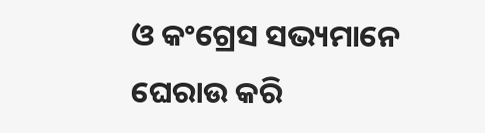ଓ କଂଗ୍ରେସ ସଭ୍ୟମାନେ ଘେରାଉ କରି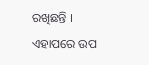ରଖିଛନ୍ତି । ଏହାପରେ ଉପ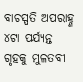ବାଚସ୍ପତି ଅପରାହ୍ଣ ୪ଟା ପର୍ଯ୍ୟନ୍ତ ଗୃହକୁ ମୁଳତବୀ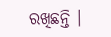ରଖିଛନ୍ତି ।